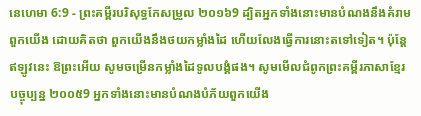នេហេមា 6:9 - ព្រះគម្ពីរបរិសុទ្ធកែសម្រួល ២០១៦9 ដ្បិតអ្នកទាំងនោះមានបំណងនឹងគំរាមពួកយើង ដោយគិតថា ពួកយើងនឹងថយកម្លាំងដៃ ហើយលែងធ្វើការនោះតទៅទៀត។ ប៉ុន្ដែ ឥឡូវនេះ ឱព្រះអើយ សូមចម្រើនកម្លាំងដៃទូលបង្គំផង។ សូមមើលជំពូកព្រះគម្ពីរភាសាខ្មែរបច្ចុប្បន្ន ២០០៥9 អ្នកទាំងនោះមានបំណងបំភ័យពួកយើង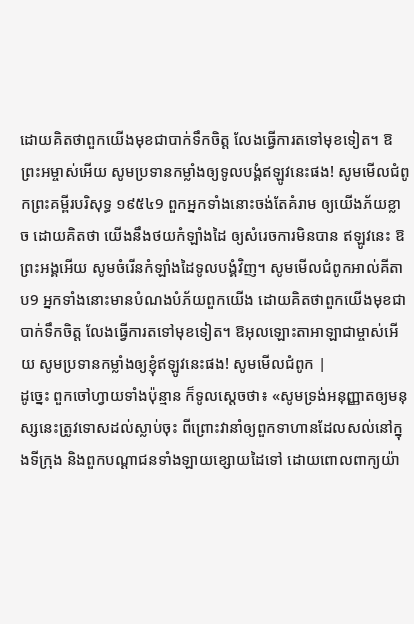ដោយគិតថាពួកយើងមុខជាបាក់ទឹកចិត្ត លែងធ្វើការតទៅមុខទៀត។ ឱព្រះអម្ចាស់អើយ សូមប្រទានកម្លាំងឲ្យទូលបង្គំឥឡូវនេះផង! សូមមើលជំពូកព្រះគម្ពីរបរិសុទ្ធ ១៩៥៤9 ពួកអ្នកទាំងនោះចង់តែគំរាម ឲ្យយើងភ័យខ្លាច ដោយគិតថា យើងនឹងថយកំឡាំងដៃ ឲ្យសំរេចការមិនបាន ឥឡូវនេះ ឱព្រះអង្គអើយ សូមចំរើនកំឡាំងដៃទូលបង្គំវិញ។ សូមមើលជំពូកអាល់គីតាប9 អ្នកទាំងនោះមានបំណងបំភ័យពួកយើង ដោយគិតថាពួកយើងមុខជាបាក់ទឹកចិត្ត លែងធ្វើការតទៅមុខទៀត។ ឱអុលឡោះតាអាឡាជាម្ចាស់អើយ សូមប្រទានកម្លាំងឲ្យខ្ញុំឥឡូវនេះផង! សូមមើលជំពូក |
ដូច្នេះ ពួកចៅហ្វាយទាំងប៉ុន្មាន ក៏ទូលស្តេចថា៖ «សូមទ្រង់អនុញ្ញាតឲ្យមនុស្សនេះត្រូវទោសដល់ស្លាប់ចុះ ពីព្រោះវានាំឲ្យពួកទាហានដែលសល់នៅក្នុងទីក្រុង និងពួកបណ្ដាជនទាំងឡាយខ្សោយដៃទៅ ដោយពោលពាក្យយ៉ា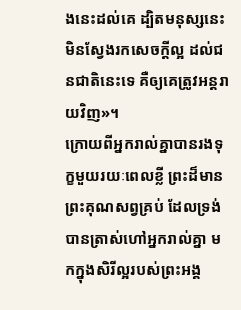ងនេះដល់គេ ដ្បិតមនុស្សនេះមិនស្វែងរកសេចក្ដីល្អ ដល់ជនជាតិនេះទេ គឺឲ្យគេត្រូវអន្តរាយវិញ»។
ក្រោយពីអ្នករាល់គ្នាបានរងទុក្ខមួយរយៈពេលខ្លី ព្រះដ៏មានព្រះគុណសព្វគ្រប់ ដែលទ្រង់បានត្រាស់ហៅអ្នករាល់គ្នា មកក្នុងសិរីល្អរបស់ព្រះអង្គ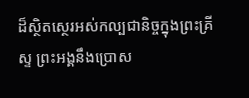ដ៏ស្ថិតស្ថេរអស់កល្បជានិច្ចក្នុងព្រះគ្រីស្ទ ព្រះអង្គនឹងប្រោស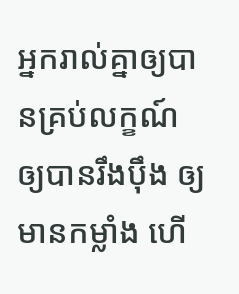អ្នករាល់គ្នាឲ្យបានគ្រប់លក្ខណ៍ ឲ្យបានរឹងប៉ឹង ឲ្យមានកម្លាំង ហើ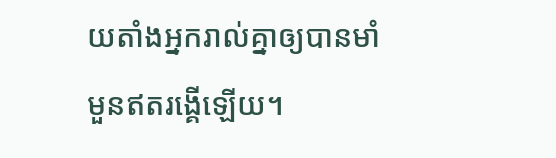យតាំងអ្នករាល់គ្នាឲ្យបានមាំមួនឥតរង្គើឡើយ។